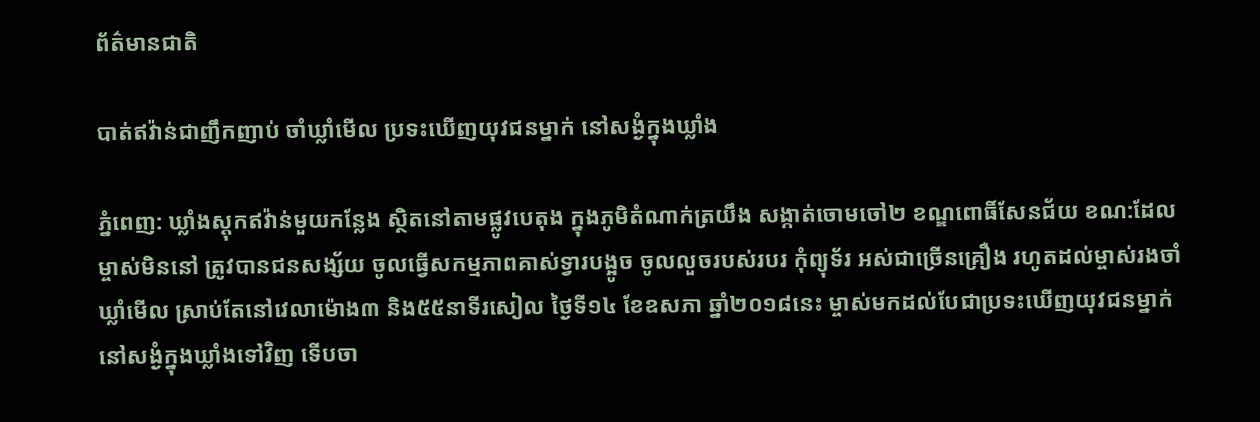ព័ត៌មានជាតិ

បាត់ឥវ៉ាន់ជាញឹកញាប់ ចាំឃ្លាំមើល ប្រទះឃើញយុវជនម្នាក់ នៅសង្ងំក្នុងឃ្លាំង

ភ្នំពេញ: ឃ្លាំងស្តុកឥវ៉ាន់មួយកន្លែង ស្ថិតនៅតាមផ្លូវបេតុង ក្នុងភូមិតំណាក់ត្រយឹង សង្កាត់ចោមចៅ២ ខណ្ឌពោធិ៍សែនជ័យ ខណ:ដែលម្ចាស់មិននៅ ត្រូវបានជនសង្ស័យ ចូលធ្វើសកម្មភាពគាស់ទ្វារបង្អូច ចូលលួចរបស់របរ កុំព្យុទ័រ អស់ជាច្រើនគ្រឿង រហូតដល់ម្ចាស់រងចាំឃ្លាំមើល ស្រាប់តែនៅវេលាម៉ោង៣ និង៥៥នាទីរសៀល ថ្ងៃទី១៤ ខែឧសភា ឆ្នាំ២០១៨នេះ ម្ចាស់មកដល់បែជាប្រទះឃើញយុវជនម្នាក់ នៅសង្ងំក្នុងឃ្លាំងទៅវិញ ទើបចា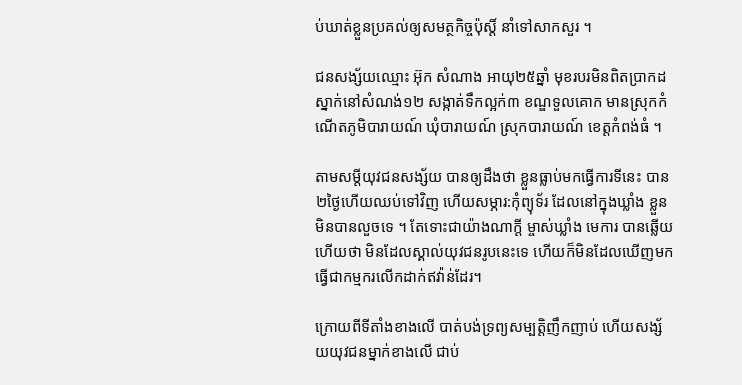ប់ឃាត់ខ្លួនប្រគល់ឲ្យសមត្ថកិច្ចប៉ុស្តិ៍ នាំទៅសាកសួរ ។

ជនសង្ស័យឈ្មោះ អ៊ុក សំណាង អាយុ២៥ឆ្នាំ មុខរបរមិនពិតប្រាកដ ស្នាក់នៅសំណង់១២ សង្កាត់ទឹកល្អក់៣ ខណ្ឌទួលគោក មានស្រុកកំណើតភូមិបារាយណ៍ ឃុំបារាយណ៍ ស្រុកបារាយណ៍ ខេត្តកំពង់ធំ ។

តាមសម្តីយុវជនសង្ស័យ បានឲ្យដឹងថា ខ្លួនធ្លាប់មកធ្វើការទីនេះ បាន២ថ្ងៃហើយឈប់ទៅវិញ ហើយសម្ភារ:កុំព្យុទ័រ ដែលនៅក្នុងឃ្លាំង ខ្លួនមិនបានលួចទេ ។ តែទោះជាយ៉ាងណាក្តី ម្ចាស់ឃ្លាំង មេការ បានឆ្លើយហើយថា មិនដែលស្គាល់យុវជនរូបនេះទេ ហើយក៏មិនដែលឃើញមក ធ្វើជាកម្មករលើកដាក់ឥវ៉ាន់ដែរ។

ក្រោយពីទីតាំងខាងលើ បាត់បង់ទ្រព្យសម្បត្តិញឹកញាប់ ហើយសង្ស័យយុវជនម្នាក់ខាងលើ ជាប់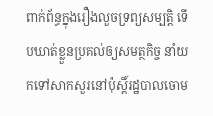ពាក់ព័ន្ធក្នុងរឿងលួចទ្រព្យសម្បត្តិ ទើបឃាត់ខ្លួនប្រគល់ឲ្យសមត្ថកិច្ច នាំយកទៅសាកសួរនៅប៉ុស្តិ៍រដ្ឋបាលចោម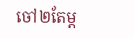ចៅ២តែម្ត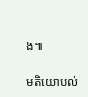ង៕

មតិយោបល់